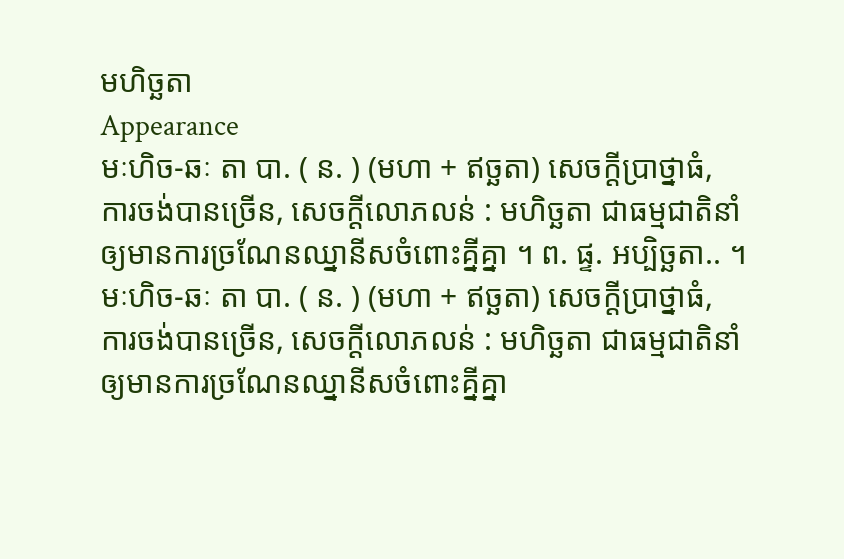មហិច្ឆតា
Appearance
មៈហិច-ឆៈ តា បា. ( ន. ) (មហា + ឥច្ឆតា) សេចក្ដីប្រាថ្នាធំ, ការចង់បានច្រើន, សេចក្ដីលោភលន់ : មហិច្ឆតា ជាធម្មជាតិនាំឲ្យមានការច្រណែនឈ្នានីសចំពោះគ្នីគ្នា ។ ព. ផ្ទ. អប្បិច្ឆតា.. ។
មៈហិច-ឆៈ តា បា. ( ន. ) (មហា + ឥច្ឆតា) សេចក្ដីប្រាថ្នាធំ, ការចង់បានច្រើន, សេចក្ដីលោភលន់ : មហិច្ឆតា ជាធម្មជាតិនាំឲ្យមានការច្រណែនឈ្នានីសចំពោះគ្នីគ្នា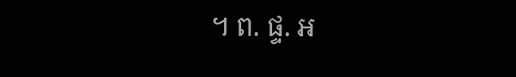។ ព. ផ្ទ. អ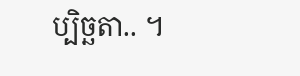ប្បិច្ឆតា.. ។